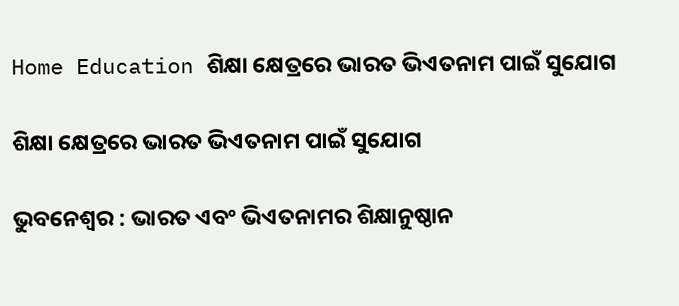Home Education ଶିକ୍ଷା କ୍ଷେତ୍ରରେ ଭାରତ ଭିଏତନାମ ପାଇଁ ସୁଯୋଗ

ଶିକ୍ଷା କ୍ଷେତ୍ରରେ ଭାରତ ଭିଏତନାମ ପାଇଁ ସୁଯୋଗ

ଭୁବନେଶ୍ୱର : ଭାରତ ଏବଂ ଭିଏତନାମର ଶିକ୍ଷାନୁଷ୍ଠାନ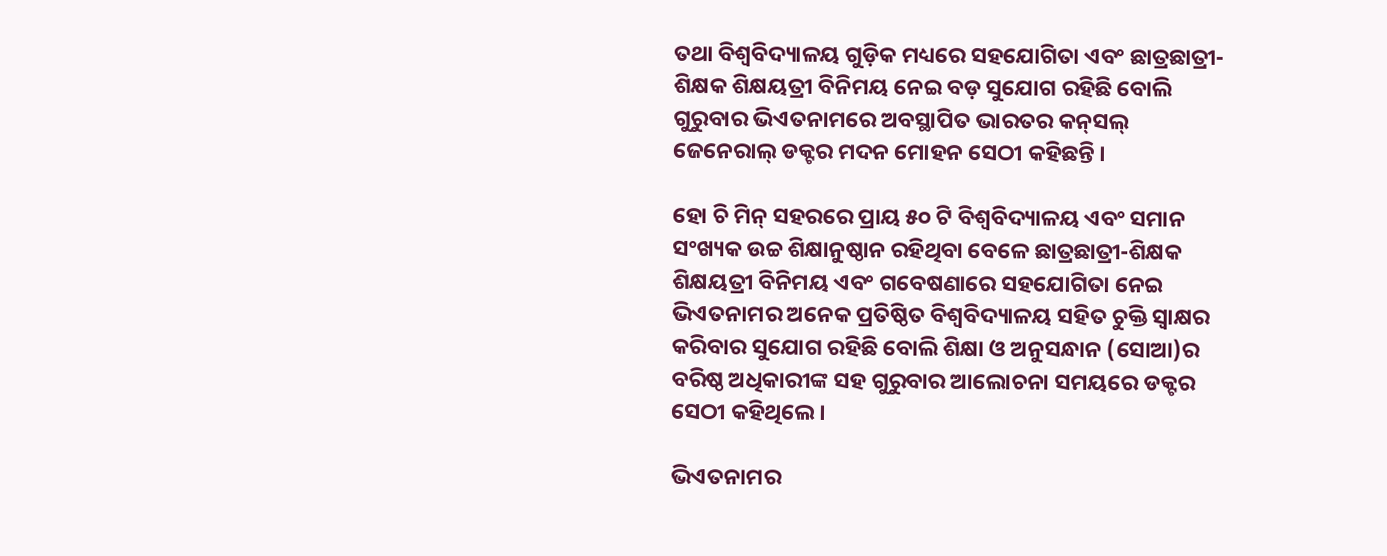ତଥା ବିଶ୍ୱବିଦ୍ୟାଳୟ ଗୁଡ଼ିକ ମଧ୍ୟରେ ସହଯୋଗିତା ଏବଂ ଛାତ୍ରଛାତ୍ରୀ-ଶିକ୍ଷକ ଶିକ୍ଷୟତ୍ରୀ ବିନିମୟ ନେଇ ବଡ଼ ସୁଯୋଗ ରହିଛି ବୋଲି ଗୁରୁବାର ଭିଏତନାମରେ ଅବସ୍ଥାପିତ ଭାରତର କନ୍‌ସଲ୍ ଜେନେରାଲ୍ ଡକ୍ଟର ମଦନ ମୋହନ ସେଠୀ କହିଛନ୍ତି ।

ହୋ ଚି ମିନ୍ ସହରରେ ପ୍ରାୟ ୫୦ ଟି ବିଶ୍ୱବିଦ୍ୟାଳୟ ଏବଂ ସମାନ ସଂଖ୍ୟକ ଉଚ୍ଚ ଶିକ୍ଷାନୁଷ୍ଠାନ ରହିଥିବା ବେଳେ ଛାତ୍ରଛାତ୍ରୀ-ଶିକ୍ଷକ ଶିକ୍ଷୟତ୍ରୀ ବିନିମୟ ଏବଂ ଗବେଷଣାରେ ସହଯୋଗିତା ନେଇ ଭିଏତନାମର ଅନେକ ପ୍ରତିଷ୍ଠିତ ବିଶ୍ୱବିଦ୍ୟାଳୟ ସହିତ ଚୁକ୍ତି ସ୍ୱାକ୍ଷର କରିବାର ସୁଯୋଗ ରହିଛି ବୋଲି ଶିକ୍ଷା ଓ ଅନୁସନ୍ଧାନ (ସୋଆ)ର ବରିଷ୍ଠ ଅଧିକାରୀଙ୍କ ସହ ଗୁରୁବାର ଆଲୋଚନା ସମୟରେ ଡକ୍ଟର ସେଠୀ କହିଥିଲେ ।

ଭିଏତନାମର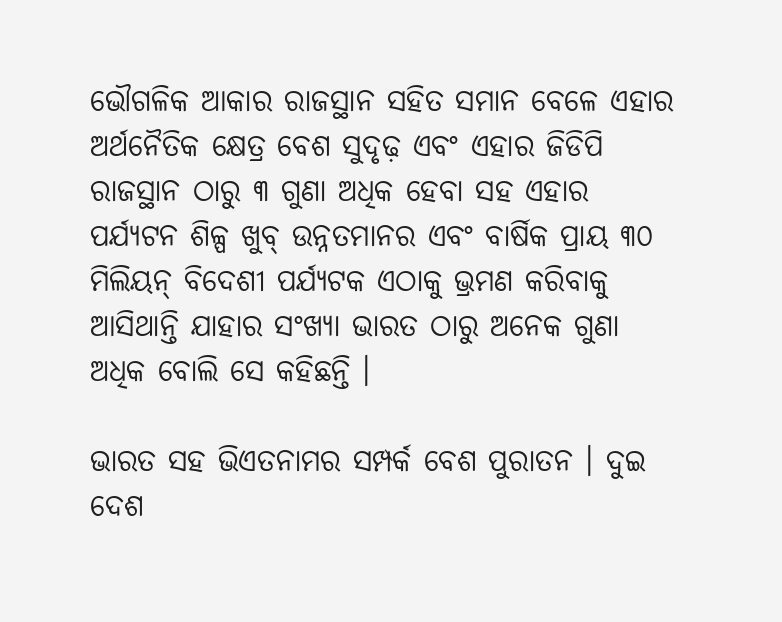ଭୌଗଳିକ ଆକାର ରାଜସ୍ଥାନ ସହିତ ସମାନ ବେଳେ ଏହାର ଅର୍ଥନୈତିକ କ୍ଷେତ୍ର ବେଶ ସୁଦୃଢ଼ ଏବଂ ଏହାର ଜିଡିପି ରାଜସ୍ଥାନ ଠାରୁ ୩ ଗୁଣା ଅଧିକ ହେବା ସହ ଏହାର ପର୍ଯ୍ୟଟନ ଶିଳ୍ପ ଖୁବ୍ ଉନ୍ନତମାନର ଏବଂ ବାର୍ଷିକ ପ୍ରାୟ ୩୦ ମିଲିୟନ୍ ବିଦେଶୀ ପର୍ଯ୍ୟଟକ ଏଠାକୁ ଭ୍ରମଣ କରିବାକୁ ଆସିଥାନ୍ତି ଯାହାର ସଂଖ୍ୟା ଭାରତ ଠାରୁ ଅନେକ ଗୁଣା ଅଧିକ ବୋଲି ସେ କହିଛନ୍ତି ।

ଭାରତ ସହ ଭିଏତନାମର ସମ୍ପର୍କ ବେଶ ପୁରାତନ । ଦୁଇ ଦେଶ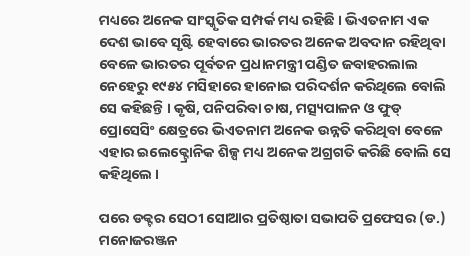ମଧ୍ୟରେ ଅନେକ ସାଂସ୍କୃତିକ ସମ୍ପର୍କ ମଧ୍ୟ ରହିଛି । ଭିଏତନାମ ଏକ ଦେଶ ଭାବେ ସୃଷ୍ଟି ହେବାରେ ଭାରତର ଅନେକ ଅବଦାନ ରହିଥିବା ବେଳେ ଭାରତର ପୂର୍ବତନ ପ୍ରଧାନମନ୍ତ୍ରୀ ପଣ୍ଡିତ ଜବାହରଲାଲ ନେହେରୁ ୧୯୫୪ ମସିହାରେ ହାନୋଇ ପରିଦର୍ଶନ କରିଥିଲେ ବୋଲି ସେ କହିଛନ୍ତି । କୃଷି, ପନିପରିବା ଚାଷ, ମତ୍ସ୍ୟପାଳନ ଓ ଫୁଡ୍ ପ୍ରୋସେସିଂ କ୍ଷେତ୍ରରେ ଭିଏତନାମ ଅନେକ ଉନ୍ନତି କରିଥିବା ବେଳେ ଏହାର ଇଲେକ୍ଟ୍ରୋନିକ ଶିଳ୍ପ ମଧ୍ୟ ଅନେକ ଅଗ୍ରଗତି କରିଛି ବୋଲି ସେ କହିଥିଲେ ।

ପରେ ଡକ୍ଟର ସେଠୀ ସୋଆର ପ୍ରତିଷ୍ଠାତା ସଭାପତି ପ୍ରଫେସର (ଡ.) ମନୋଜରଞ୍ଜନ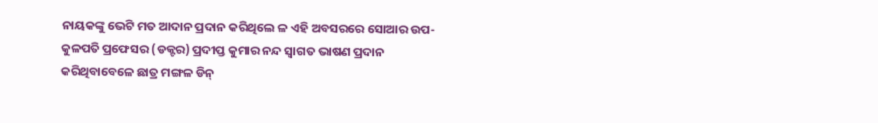ନାୟକଙ୍କୁ ଭେଟି ମତ ଆଦାନ ପ୍ରଦାନ କରିଥିଲେ ଳ ଏହି ଅବସରରେ ସୋଆର ଉପ-କୁଳପତି ପ୍ରଫେସର (ଡକ୍ଟର) ପ୍ରଦୀପ୍ତ କୁମାର ନନ୍ଦ ସ୍ୱାଗତ ଭାଷଣ ପ୍ରଦାନ କରିଥିବାବେଳେ ଛାତ୍ର ମଙ୍ଗଳ ଡିନ୍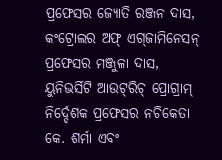ପ୍ରଫେସର ଜ୍ୟୋତି ରଞ୍ଜନ ଦାସ, କଂଟ୍ରୋଲର ଅଫ୍ ଏଗ୍‌ଜାମିନେସନ୍ ପ୍ରଫେସର ମଞ୍ଜୁଳା ଦାସ, ୟୁନିଭର୍ସିଟି ଆଉଟ୍‌ରିଚ୍ ପ୍ରୋଗ୍ରାମ୍ ନିର୍ଦ୍ଦେଶକ ପ୍ରଫେସର ନଚିକେତା କେ. ଶର୍ମା ଏବଂ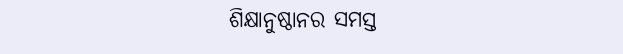ଶିକ୍ଷାନୁଷ୍ଠାନର ସମସ୍ତ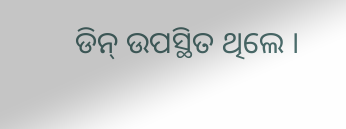ଡିନ୍ ଉପସ୍ଥିତ ଥିଲେ ।